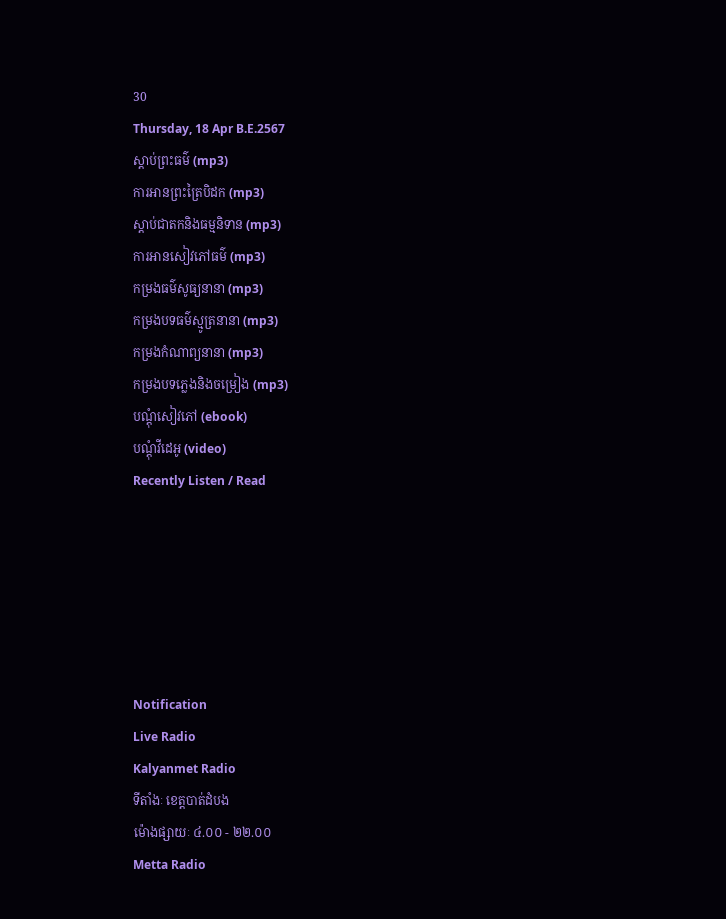30
Thursday, 18 Apr B.E.2567
ស្តាប់ព្រះធម៌ (mp3)
ការអានព្រះត្រៃបិដក (mp3)
ស្តាប់ជាតកនិងធម្មនិទាន (mp3)
ការអានសៀវភៅធម៌ (mp3)
កម្រងធម៌សូធ្យនានា (mp3)
កម្រងបទធម៌ស្មូត្រនានា (mp3)
កម្រងកំណាព្យនានា (mp3)
កម្រងបទភ្លេងនិងចម្រៀង (mp3)
បណ្តុំសៀវភៅ (ebook)
បណ្តុំវីដេអូ (video)
Recently Listen / Read






Notification
Live Radio
Kalyanmet Radio
ទីតាំងៈ ខេត្តបាត់ដំបង
ម៉ោងផ្សាយៈ ៤.០០ - ២២.០០
Metta Radio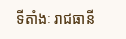ទីតាំងៈ រាជធានី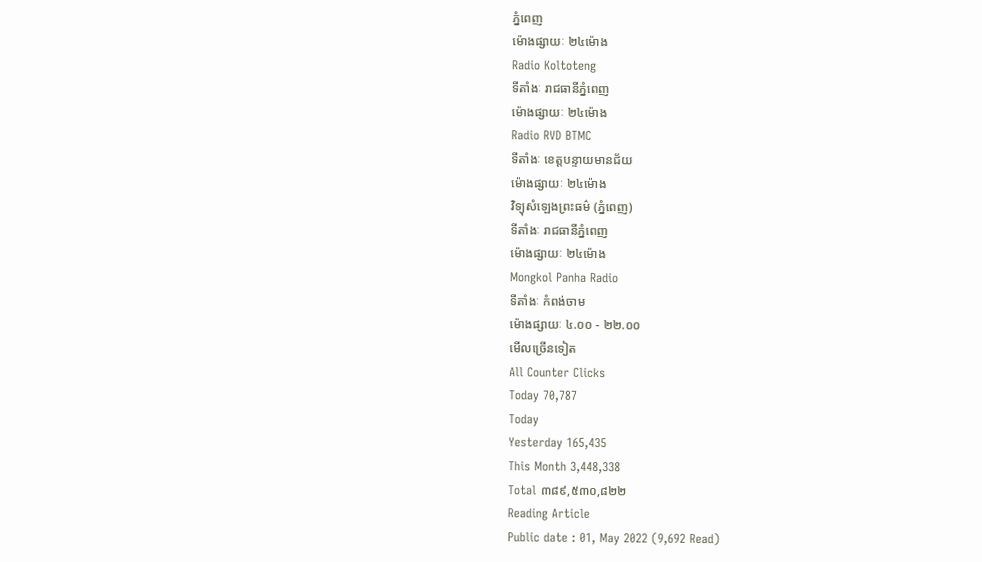ភ្នំពេញ
ម៉ោងផ្សាយៈ ២៤ម៉ោង
Radio Koltoteng
ទីតាំងៈ រាជធានីភ្នំពេញ
ម៉ោងផ្សាយៈ ២៤ម៉ោង
Radio RVD BTMC
ទីតាំងៈ ខេត្តបន្ទាយមានជ័យ
ម៉ោងផ្សាយៈ ២៤ម៉ោង
វិទ្យុសំឡេងព្រះធម៌ (ភ្នំពេញ)
ទីតាំងៈ រាជធានីភ្នំពេញ
ម៉ោងផ្សាយៈ ២៤ម៉ោង
Mongkol Panha Radio
ទីតាំងៈ កំពង់ចាម
ម៉ោងផ្សាយៈ ៤.០០ - ២២.០០
មើលច្រើនទៀត
All Counter Clicks
Today 70,787
Today
Yesterday 165,435
This Month 3,448,338
Total ៣៨៩,៥៣០,៨២២
Reading Article
Public date : 01, May 2022 (9,692 Read)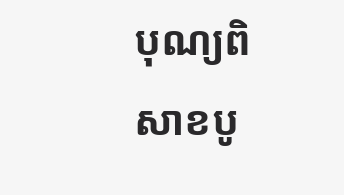បុណ្យពិសាខបូ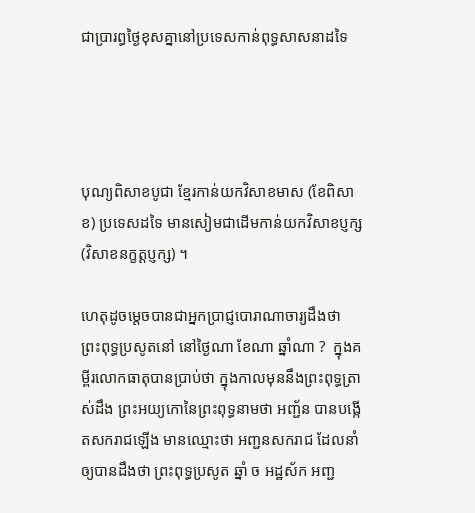ជាប្រារព្ធថ្ងៃខុសគ្នានៅប្រទេសកាន់ពុទ្ធសាសនាដទៃ




បុណ្យពិសាខបូជា ខ្មែរកាន់យកវិសាខមាស (ខែពិសាខ) ប្រទេសដទៃ មានសៀមជាដើមកាន់យកវិសាខប្ញក្ស (វិសាខនក្ខត្តប្ញក្ស) ។

ហេតុដូចម្តេចបានជាអ្នកប្រាជ្ញបោរាណាចារ្យដឹងថា ព្រះពុទ្ធប្រសូតនៅ នៅថ្ងៃណា ខែណា ឆ្នាំណា ?  ក្នុងគម្ពីរលោកធាតុបានប្រាប់ថា ក្នុងកាលមុននឹងព្រះពុទ្ធត្រាស់ដឹង ព្រះអយ្យកោនៃព្រះពុទ្ធនាមថា អញ្ជ័ន បានបង្កើតសករាជឡើង មានឈ្មោះថា អញ្ជនសករាជ ដែលនាំឲ្យបានដឹងថា ព្រះពុទ្ធប្រសូត ឆ្នាំ ច អដ្ឋស័ក អញ្ជ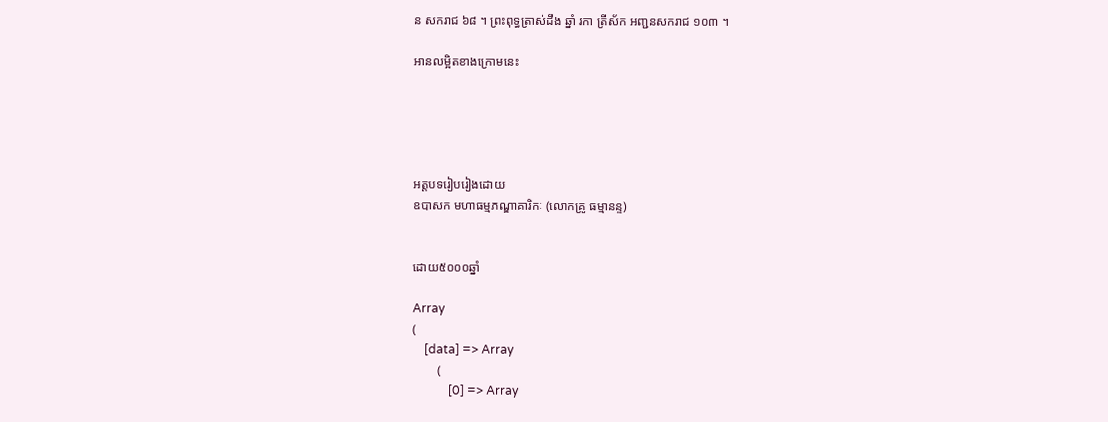ន សករាជ ៦៨ ។ ព្រះពុទ្ធត្រាស់ដឹង ឆ្នាំ រកា ត្រីស័ក អញ្ជនសករាជ ១០៣ ។

អានលម្អិតខាងក្រោមនេះ





អត្តបទរៀបរៀងដោយ
ឧបាសក មហាធម្មភណ្ឌាគារិកៈ (លោកគ្រូ ធម្មានន្ទ)


ដោយ៥០០០ឆ្នាំ

Array
(
    [data] => Array
        (
            [0] => Array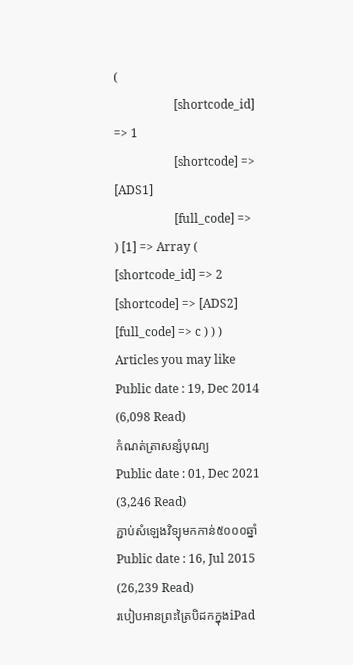(
                    [shortcode_id] => 1
                    [shortcode] => [ADS1]
                    [full_code] =>
) [1] => Array ( [shortcode_id] => 2 [shortcode] => [ADS2] [full_code] => c ) ) )
Articles you may like
Public date : 19, Dec 2014 (6,098 Read)
កំណត់ត្រាសន្សំបុណ្យ
Public date : 01, Dec 2021 (3,246 Read)
ភ្ជាប់សំឡេងវិទ្យុមកកាន់៥០០០ឆ្នាំ
Public date : 16, Jul 2015 (26,239 Read)
របៀបអានព្រះត្រៃបិដកក្នុងiPad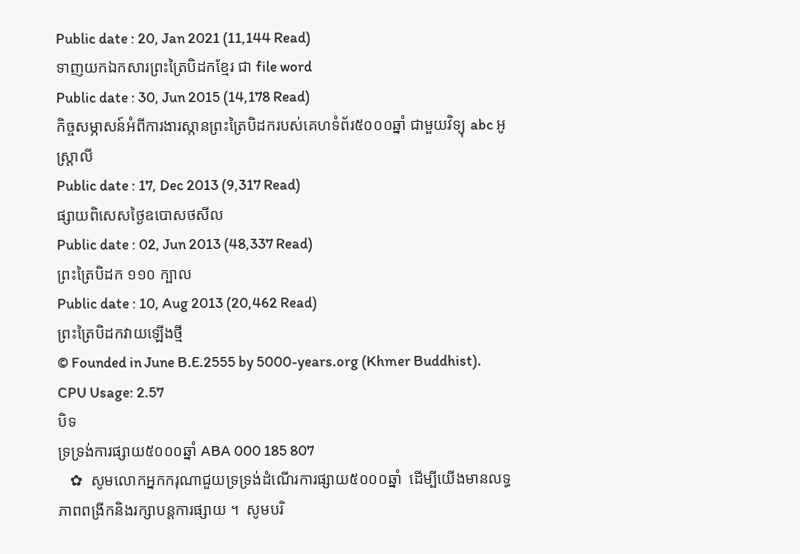Public date : 20, Jan 2021 (11,144 Read)
ទាញយកឯកសារព្រះត្រៃបិដកខ្មែរ ជា file word
Public date : 30, Jun 2015 (14,178 Read)
កិច្ចសម្ភាសន៍អំពីការងារស្កានព្រះត្រៃបិដករបស់គេហទំព័រ៥០០០ឆ្នាំ ជាមួយវិទ្យុ abc អូស្ត្រាលី
Public date : 17, Dec 2013 (9,317 Read)
ផ្សាយពិសេសថ្ងៃឧបោសថសីល
Public date : 02, Jun 2013 (48,337 Read)
ព្រះត្រៃបិដក ១១០ ក្បាល
Public date : 10, Aug 2013 (20,462 Read)
ព្រះត្រៃបិដកវាយឡើងថ្មី
© Founded in June B.E.2555 by 5000-years.org (Khmer Buddhist).
CPU Usage: 2.57
បិទ
ទ្រទ្រង់ការផ្សាយ៥០០០ឆ្នាំ ABA 000 185 807
   ✿  សូមលោកអ្នកករុណាជួយទ្រទ្រង់ដំណើរការផ្សាយ៥០០០ឆ្នាំ  ដើម្បីយើងមានលទ្ធភាពពង្រីកនិងរក្សាបន្តការផ្សាយ ។  សូមបរិ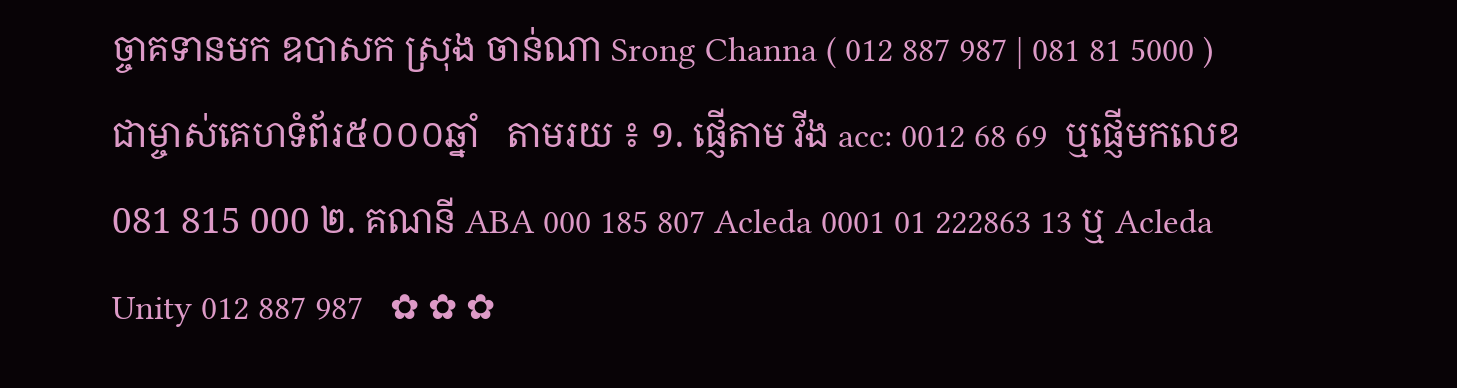ច្ចាគទានមក ឧបាសក ស្រុង ចាន់ណា Srong Channa ( 012 887 987 | 081 81 5000 )  ជាម្ចាស់គេហទំព័រ៥០០០ឆ្នាំ   តាមរយ ៖ ១. ផ្ញើតាម វីង acc: 0012 68 69  ឬផ្ញើមកលេខ 081 815 000 ២. គណនី ABA 000 185 807 Acleda 0001 01 222863 13 ឬ Acleda Unity 012 887 987   ✿ ✿ ✿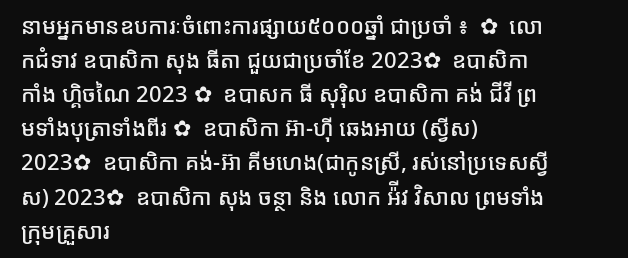នាមអ្នកមានឧបការៈចំពោះការផ្សាយ៥០០០ឆ្នាំ ជាប្រចាំ ៖  ✿  លោកជំទាវ ឧបាសិកា សុង ធីតា ជួយជាប្រចាំខែ 2023✿  ឧបាសិកា កាំង ហ្គិចណៃ 2023 ✿  ឧបាសក ធី សុរ៉ិល ឧបាសិកា គង់ ជីវី ព្រមទាំងបុត្រាទាំងពីរ ✿  ឧបាសិកា អ៊ា-ហុី ឆេងអាយ (ស្វីស) 2023✿  ឧបាសិកា គង់-អ៊ា គីមហេង(ជាកូនស្រី, រស់នៅប្រទេសស្វីស) 2023✿  ឧបាសិកា សុង ចន្ថា និង លោក អ៉ីវ វិសាល ព្រមទាំងក្រុមគ្រួសារ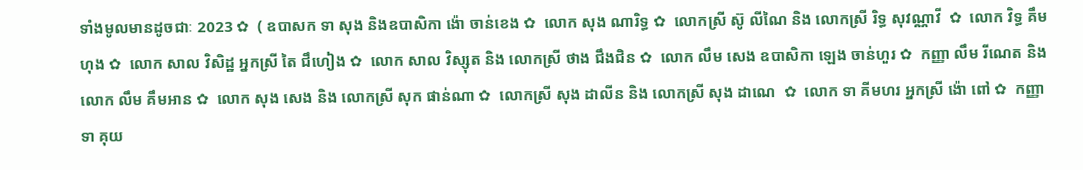ទាំងមូលមានដូចជាៈ 2023 ✿  ( ឧបាសក ទា សុង និងឧបាសិកា ង៉ោ ចាន់ខេង ✿  លោក សុង ណារិទ្ធ ✿  លោកស្រី ស៊ូ លីណៃ និង លោកស្រី រិទ្ធ សុវណ្ណាវី  ✿  លោក វិទ្ធ គឹមហុង ✿  លោក សាល វិសិដ្ឋ អ្នកស្រី តៃ ជឹហៀង ✿  លោក សាល វិស្សុត និង លោកស្រី ថាង ជឹងជិន ✿  លោក លឹម សេង ឧបាសិកា ឡេង ចាន់ហួរ ✿  កញ្ញា លឹម រីណេត និង លោក លឹម គឹមអាន ✿  លោក សុង សេង និង លោកស្រី សុក ផាន់ណា ✿  លោកស្រី សុង ដាលីន និង លោកស្រី សុង ដាណេ  ✿  លោក ទា គីមហរ អ្នកស្រី ង៉ោ ពៅ ✿  កញ្ញា ទា គុយ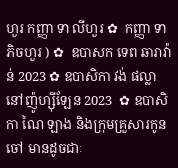ហួរ កញ្ញា ទា លីហួរ ✿  កញ្ញា ទា ភិចហួរ ) ✿  ឧបាសក ទេព ឆារាវ៉ាន់ 2023 ✿ ឧបាសិកា វង់ ផល្លា នៅញ៉ូហ្ស៊ីឡែន 2023  ✿ ឧបាសិកា ណៃ ឡាង និងក្រុមគ្រួសារកូនចៅ មានដូចជាៈ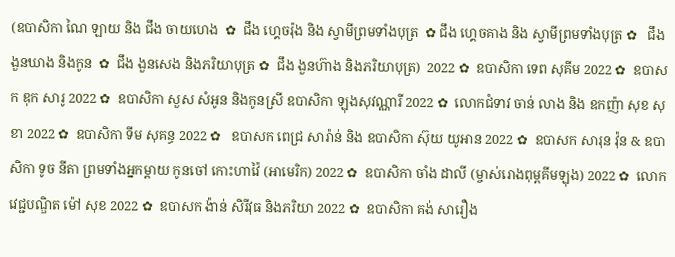(ឧបាសិកា ណៃ ឡាយ និង ជឹង ចាយហេង  ✿  ជឹង ហ្គេចរ៉ុង និង ស្វាមីព្រមទាំងបុត្រ  ✿ ជឹង ហ្គេចគាង និង ស្វាមីព្រមទាំងបុត្រ ✿   ជឹង ងួនឃាង និងកូន  ✿  ជឹង ងួនសេង និងភរិយាបុត្រ ✿  ជឹង ងួនហ៊ាង និងភរិយាបុត្រ)  2022 ✿  ឧបាសិកា ទេព សុគីម 2022 ✿  ឧបាសក ឌុក សារូ 2022 ✿  ឧបាសិកា សួស សំអូន និងកូនស្រី ឧបាសិកា ឡុងសុវណ្ណារី 2022 ✿  លោកជំទាវ ចាន់ លាង និង ឧកញ៉ា សុខ សុខា 2022 ✿  ឧបាសិកា ទីម សុគន្ធ 2022 ✿   ឧបាសក ពេជ្រ សារ៉ាន់ និង ឧបាសិកា ស៊ុយ យូអាន 2022 ✿  ឧបាសក សារុន វ៉ុន & ឧបាសិកា ទូច នីតា ព្រមទាំងអ្នកម្តាយ កូនចៅ កោះហាវ៉ៃ (អាមេរិក) 2022 ✿  ឧបាសិកា ចាំង ដាលី (ម្ចាស់រោងពុម្ពគីមឡុង) 2022 ✿  លោកវេជ្ជបណ្ឌិត ម៉ៅ សុខ 2022 ✿  ឧបាសក ង៉ាន់ សិរីវុធ និងភរិយា 2022 ✿  ឧបាសិកា គង់ សារឿង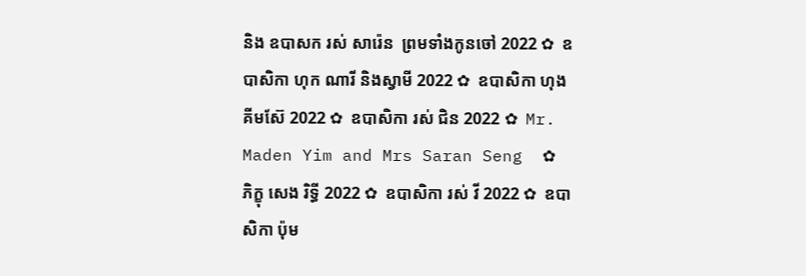និង ឧបាសក រស់ សារ៉េន  ព្រមទាំងកូនចៅ 2022 ✿  ឧបាសិកា ហុក ណារី និងស្វាមី 2022 ✿  ឧបាសិកា ហុង គីមស៊ែ 2022 ✿  ឧបាសិកា រស់ ជិន 2022 ✿  Mr. Maden Yim and Mrs Saran Seng  ✿  ភិក្ខុ សេង រិទ្ធី 2022 ✿  ឧបាសិកា រស់ វី 2022 ✿  ឧបាសិកា ប៉ុម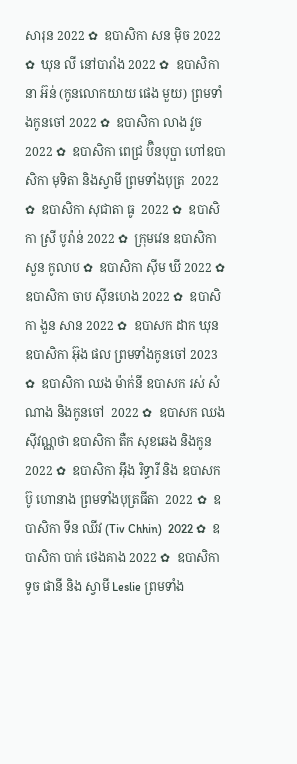សារុន 2022 ✿  ឧបាសិកា សន ម៉ិច 2022 ✿  ឃុន លី នៅបារាំង 2022 ✿  ឧបាសិកា នា អ៊ន់ (កូនលោកយាយ ផេង មួយ) ព្រមទាំងកូនចៅ 2022 ✿  ឧបាសិកា លាង វួច  2022 ✿  ឧបាសិកា ពេជ្រ ប៊ិនបុប្ផា ហៅឧបាសិកា មុទិតា និងស្វាមី ព្រមទាំងបុត្រ  2022 ✿  ឧបាសិកា សុជាតា ធូ  2022 ✿  ឧបាសិកា ស្រី បូរ៉ាន់ 2022 ✿  ក្រុមវេន ឧបាសិកា សួន កូលាប ✿  ឧបាសិកា ស៊ីម ឃី 2022 ✿  ឧបាសិកា ចាប ស៊ីនហេង 2022 ✿  ឧបាសិកា ងួន សាន 2022 ✿  ឧបាសក ដាក ឃុន  ឧបាសិកា អ៊ុង ផល ព្រមទាំងកូនចៅ 2023 ✿  ឧបាសិកា ឈង ម៉ាក់នី ឧបាសក រស់ សំណាង និងកូនចៅ  2022 ✿  ឧបាសក ឈង សុីវណ្ណថា ឧបាសិកា តឺក សុខឆេង និងកូន 2022 ✿  ឧបាសិកា អុឹង រិទ្ធារី និង ឧបាសក ប៊ូ ហោនាង ព្រមទាំងបុត្រធីតា  2022 ✿  ឧបាសិកា ទីន ឈីវ (Tiv Chhin)  2022 ✿  ឧបាសិកា បាក់ ថេងគាង 2022 ✿  ឧបាសិកា ទូច ផានី និង ស្វាមី Leslie ព្រមទាំង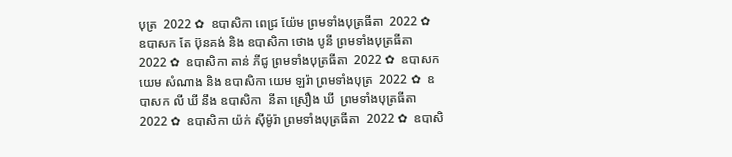បុត្រ  2022 ✿  ឧបាសិកា ពេជ្រ យ៉ែម ព្រមទាំងបុត្រធីតា  2022 ✿  ឧបាសក តែ ប៊ុនគង់ និង ឧបាសិកា ថោង បូនី ព្រមទាំងបុត្រធីតា  2022 ✿  ឧបាសិកា តាន់ ភីជូ ព្រមទាំងបុត្រធីតា  2022 ✿  ឧបាសក យេម សំណាង និង ឧបាសិកា យេម ឡរ៉ា ព្រមទាំងបុត្រ  2022 ✿  ឧបាសក លី ឃី នឹង ឧបាសិកា  នីតា ស្រឿង ឃី  ព្រមទាំងបុត្រធីតា  2022 ✿  ឧបាសិកា យ៉ក់ សុីម៉ូរ៉ា ព្រមទាំងបុត្រធីតា  2022 ✿  ឧបាសិ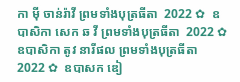កា មុី ចាន់រ៉ាវី ព្រមទាំងបុត្រធីតា  2022 ✿  ឧបាសិកា សេក ឆ វី ព្រមទាំងបុត្រធីតា  2022 ✿  ឧបាសិកា តូវ នារីផល ព្រមទាំងបុត្រធីតា  2022 ✿  ឧបាសក ឌៀ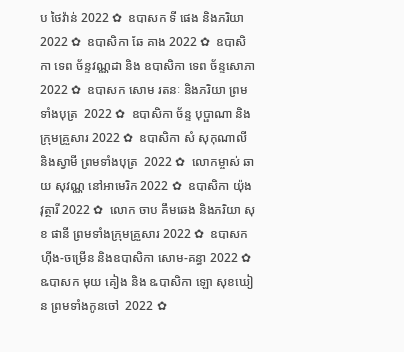ប ថៃវ៉ាន់ 2022 ✿  ឧបាសក ទី ផេង និងភរិយា 2022 ✿  ឧបាសិកា ឆែ គាង 2022 ✿  ឧបាសិកា ទេព ច័ន្ទវណ្ណដា និង ឧបាសិកា ទេព ច័ន្ទសោភា  2022 ✿  ឧបាសក សោម រតនៈ និងភរិយា ព្រមទាំងបុត្រ  2022 ✿  ឧបាសិកា ច័ន្ទ បុប្ផាណា និងក្រុមគ្រួសារ 2022 ✿  ឧបាសិកា សំ សុកុណាលី និងស្វាមី ព្រមទាំងបុត្រ  2022 ✿  លោកម្ចាស់ ឆាយ សុវណ្ណ នៅអាមេរិក 2022 ✿  ឧបាសិកា យ៉ុង វុត្ថារី 2022 ✿  លោក ចាប គឹមឆេង និងភរិយា សុខ ផានី ព្រមទាំងក្រុមគ្រួសារ 2022 ✿  ឧបាសក ហ៊ីង-ចម្រើន និងឧបាសិកា សោម-គន្ធា 2022 ✿  ឩបាសក មុយ គៀង និង ឩបាសិកា ឡោ សុខឃៀន ព្រមទាំងកូនចៅ  2022 ✿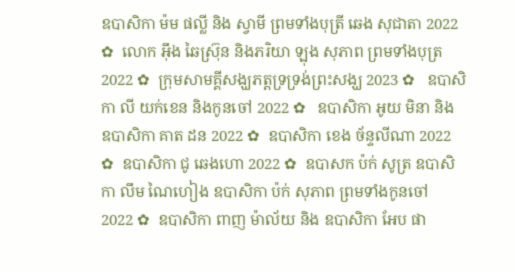ឧបាសិកា ម៉ម ផល្លី និង ស្វាមី ព្រមទាំងបុត្រី ឆេង សុជាតា 2022 ✿  លោក អ៊ឹង ឆៃស្រ៊ុន និងភរិយា ឡុង សុភាព ព្រមទាំងបុត្រ 2022 ✿  ក្រុមសាមគ្គីសង្ឃភត្តទ្រទ្រង់ព្រះសង្ឃ 2023 ✿   ឧបាសិកា លី យក់ខេន និងកូនចៅ 2022 ✿   ឧបាសិកា អូយ មិនា និង ឧបាសិកា គាត ដន 2022 ✿  ឧបាសិកា ខេង ច័ន្ទលីណា 2022 ✿  ឧបាសិកា ជូ ឆេងហោ 2022 ✿  ឧបាសក ប៉ក់ សូត្រ ឧបាសិកា លឹម ណៃហៀង ឧបាសិកា ប៉ក់ សុភាព ព្រមទាំងកូនចៅ  2022 ✿  ឧបាសិកា ពាញ ម៉ាល័យ និង ឧបាសិកា អែប ផា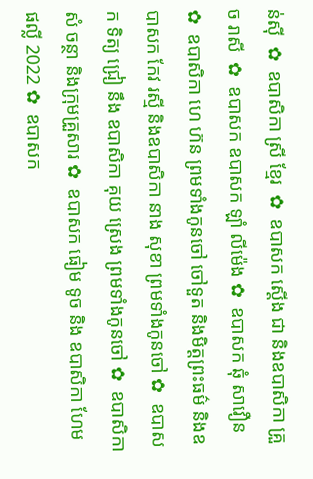ន់ស៊ី  ✿  ឧបាសិកា ស្រី ខ្មែរ  ✿  ឧបាសក ស្តើង ជា និងឧបាសិកា គ្រួច រាសី  ✿  ឧបាសក ឧបាសក ឡាំ លីម៉េង ✿  ឧបាសក ឆុំ សាវឿន  ✿  ឧបាសិកា ហេ ហ៊ន ព្រមទាំងកូនចៅ ចៅទួត និងមិត្តព្រះធម៌ និងឧបាសក កែវ រស្មី និងឧបាសិកា នាង សុខា ព្រមទាំងកូនចៅ ✿  ឧបាសក ទិត្យ ជ្រៀ នឹង ឧបាសិកា គុយ ស្រេង ព្រមទាំងកូនចៅ ✿  ឧបាសិកា សំ ចន្ថា និងក្រុមគ្រួសារ ✿  ឧបាសក ធៀម ទូច និង ឧបាសិកា ហែម ផល្លី 2022 ✿  ឧបាសក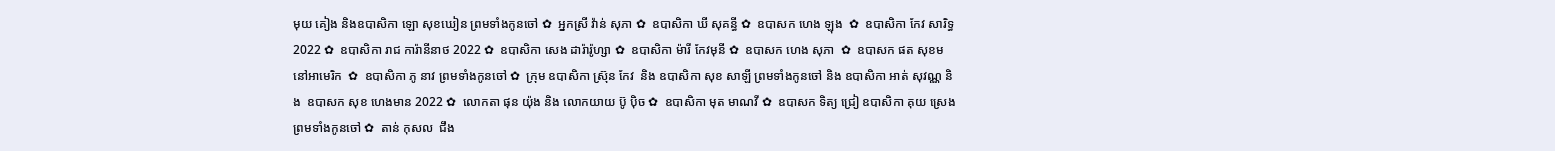មុយ គៀង និងឧបាសិកា ឡោ សុខឃៀន ព្រមទាំងកូនចៅ ✿  អ្នកស្រី វ៉ាន់ សុភា ✿  ឧបាសិកា ឃី សុគន្ធី ✿  ឧបាសក ហេង ឡុង  ✿  ឧបាសិកា កែវ សារិទ្ធ 2022 ✿  ឧបាសិកា រាជ ការ៉ានីនាថ 2022 ✿  ឧបាសិកា សេង ដារ៉ារ៉ូហ្សា ✿  ឧបាសិកា ម៉ារី កែវមុនី ✿  ឧបាសក ហេង សុភា  ✿  ឧបាសក ផត សុខម នៅអាមេរិក  ✿  ឧបាសិកា ភូ នាវ ព្រមទាំងកូនចៅ ✿  ក្រុម ឧបាសិកា ស្រ៊ុន កែវ  និង ឧបាសិកា សុខ សាឡី ព្រមទាំងកូនចៅ និង ឧបាសិកា អាត់ សុវណ្ណ និង  ឧបាសក សុខ ហេងមាន 2022 ✿  លោកតា ផុន យ៉ុង និង លោកយាយ ប៊ូ ប៉ិច ✿  ឧបាសិកា មុត មាណវី ✿  ឧបាសក ទិត្យ ជ្រៀ ឧបាសិកា គុយ ស្រេង ព្រមទាំងកូនចៅ ✿  តាន់ កុសល  ជឹង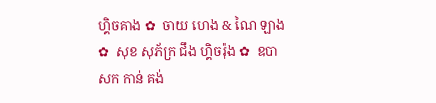ហ្គិចគាង ✿  ចាយ ហេង & ណៃ ឡាង ✿  សុខ សុភ័ក្រ ជឹង ហ្គិចរ៉ុង ✿  ឧបាសក កាន់ គង់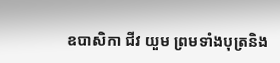ឧបាសិកា ជីវ យួម ព្រមទាំងបុត្រនិង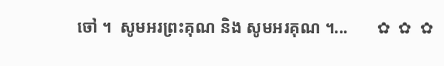ចៅ ។  សូមអរព្រះគុណ និង សូមអរគុណ ។...       ✿  ✿  ✿